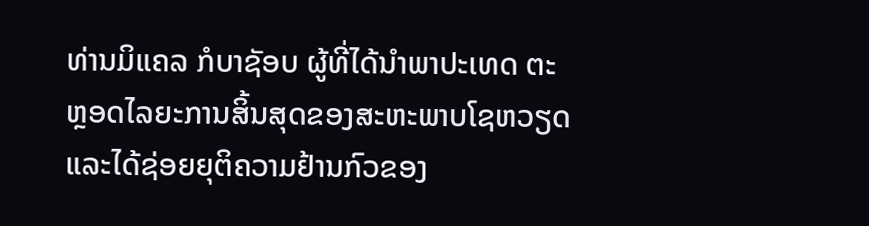ທ່ານມິແຄລ ກໍບາຊັອບ ຜູ້ທີ່ໄດ້ນຳພາປະເທດ ຕະຫຼອດໄລຍະການສິ້ນສຸດຂອງສະຫະພາບໂຊຫວຽດ ແລະໄດ້ຊ່ອຍຍຸຕິຄວາມຢ້ານກົວຂອງ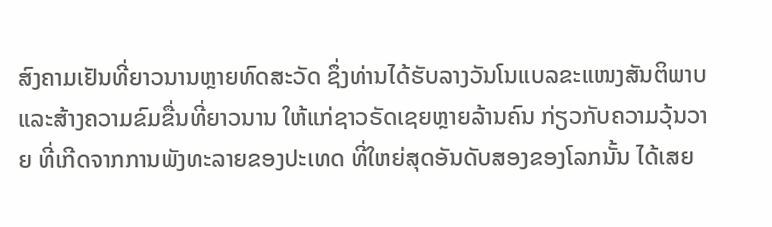ສົງຄາມເຢັນທີ່ຍາວນານຫຼາຍທົດສະວັດ ຊຶ່ງທ່ານໄດ້ຮັບລາງວັນໂນແບລຂະແໜງສັນຕິພາບ ແລະສ້າງຄວາມຂົມຂື່ນທີ່ຍາວນານ ໃຫ້ແກ່ຊາວຣັດເຊຍຫຼາຍລ້ານຄົນ ກ່ຽວກັບຄວາມວຸ້ນວາຍ ທີ່ເກີດຈາກການພັງທະລາຍຂອງປະເທດ ທີ່ໃຫຍ່ສຸດອັນດັບສອງຂອງໂລກນັ້ນ ໄດ້ເສຍ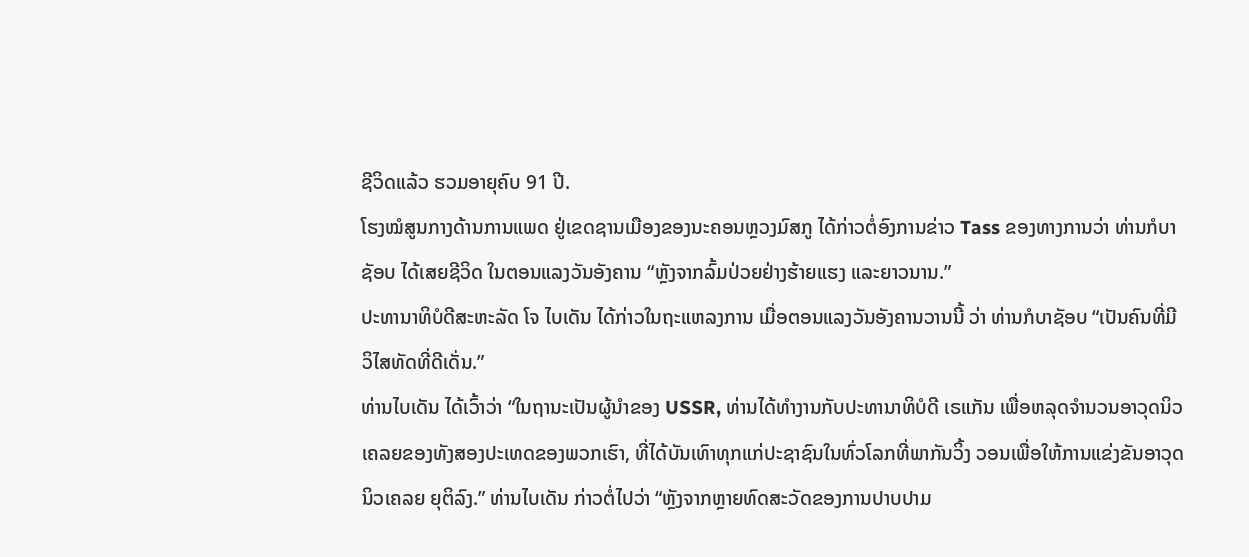ຊີວິດແລ້ວ ຮວມອາຍຸຄົບ 91 ປີ.
ໂຮງໝໍສູນກາງດ້ານການແພດ ຢູ່ເຂດຊານເມືອງຂອງນະຄອນຫຼວງມົສກູ ໄດ້ກ່າວຕໍ່ອົງການຂ່າວ Tass ຂອງທາງການວ່າ ທ່ານກໍບາຊັອບ ໄດ້ເສຍຊີວິດ ໃນຕອນແລງວັນອັງຄານ “ຫຼັງຈາກລົ້ມປ່ວຍຢ່າງຮ້າຍແຮງ ແລະຍາວນານ.”
ປະທານາທິບໍດີສະຫະລັດ ໂຈ ໄບເດັນ ໄດ້ກ່າວໃນຖະແຫລງການ ເມື່ອຕອນແລງວັນອັງຄານວານນີ້ ວ່າ ທ່ານກໍບາຊັອບ “ເປັນຄົນທີ່ມີວິໄສທັດທີ່ດີເດັ່ນ.”
ທ່ານໄບເດັນ ໄດ້ເວົ້າວ່າ “ໃນຖານະເປັນຜູ້ນຳຂອງ USSR, ທ່ານໄດ້ທຳງານກັບປະທານາທິບໍດີ ເຣແກັນ ເພື່ອຫລຸດຈຳນວນອາວຸດນິວເຄລຍຂອງທັງສອງປະເທດຂອງພວກເຮົາ, ທີ່ໄດ້ບັນເທົາທຸກແກ່ປະຊາຊົນໃນທົ່ວໂລກທີ່ພາກັນວິ້ງ ວອນເພື່ອໃຫ້ການແຂ່ງຂັນອາວຸດນິວເຄລຍ ຍຸຕິລົງ.” ທ່ານໄບເດັນ ກ່າວຕໍ່ໄປວ່າ “ຫຼັງຈາກຫຼາຍທົດສະວັດຂອງການປາບປາມ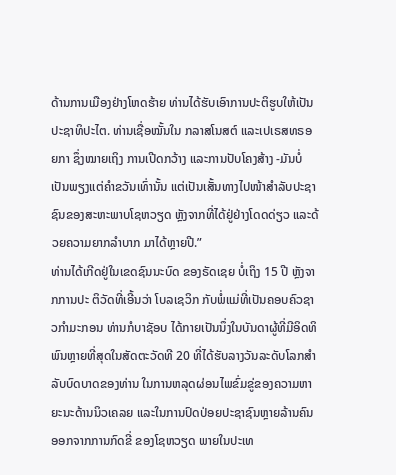ດ້ານການເມືອງຢ່າງໂຫດຮ້າຍ ທ່ານໄດ້ຮັບເອົາການປະຕິຮູບໃຫ້ເປັນປະຊາທິປະໄຕ. ທ່ານເຊື່ອໝັ້ນໃນ ກລາສໂນສຕ໌ ແລະເປເຣສທຣອຍກາ ຊຶ່ງໝາຍເຖິງ ການເປີດກວ້າງ ແລະການປັບໂຄງສ້າງ -ມັນບໍ່ເປັນພຽງແຕ່ຄຳຂວັນເທົ່ານັ້ນ ແຕ່ເປັນເສັ້ນທາງໄປໜ້າສຳລັບປະຊາຊົນຂອງສະຫະພາບໂຊຫວຽດ ຫຼັງຈາກທີ່ໄດ້ຢູ່ຢ່າງໂດດດ່ຽວ ແລະດ້ວຍຄວາມຍາກລຳບາກ ມາໄດ້ຫຼາຍປີ.”
ທ່ານໄດ້ເກີດຢູ່ໃນເຂດຊົນນະບົດ ຂອງຣັດເຊຍ ບໍ່ເຖິງ 15 ປີ ຫຼັງຈາກການປະ ຕິວັດທີ່ເອີ້ນວ່າ ໂບລເຊວິກ ກັບພໍ່ແມ່ທີ່ເປັນຄອບຄົວຊາວກຳມະກອນ ທ່ານກໍບາຊັອບ ໄດ້ກາຍເປັນນຶ່ງໃນບັນດາຜູ້ທີ່ມີອິດທິພົນຫຼາຍທີ່ສຸດໃນສັດຕະວັດທີ 20 ທີ່ໄດ້ຮັບລາງວັນລະດັບໂລກສຳລັບບົດບາດຂອງທ່ານ ໃນການຫລຸດຜ່ອນໄພຂົ່ມຂູ່ຂອງຄວາມຫາຍະນະດ້ານນິວເຄລຍ ແລະໃນການປົດປ່ອຍປະຊາຊົນຫຼາຍລ້ານຄົນອອກຈາກການກົດຂີ່ ຂອງໂຊຫວຽດ ພາຍໃນປະເທ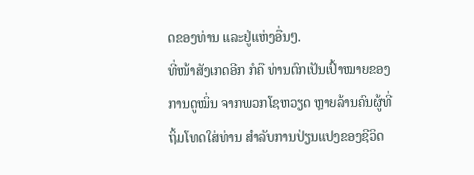ດຂອງທ່ານ ແລະຢູ່ແຫ່ງອື່ນໆ.
ທີ່ໜ້າສັງເກດອີກ ກໍຄື ທ່ານຕົກເປັນເປົ້າໝາຍຂອງການດູໝິ່ນ ຈາກພວກໂຊຫວຽດ ຫຼາຍລ້ານຄົນຜູ້ທີ່ຖິ້ມໂທດໃສ່ທ່ານ ສຳລັບການປ່ຽນແປງຂອງຊີວິດ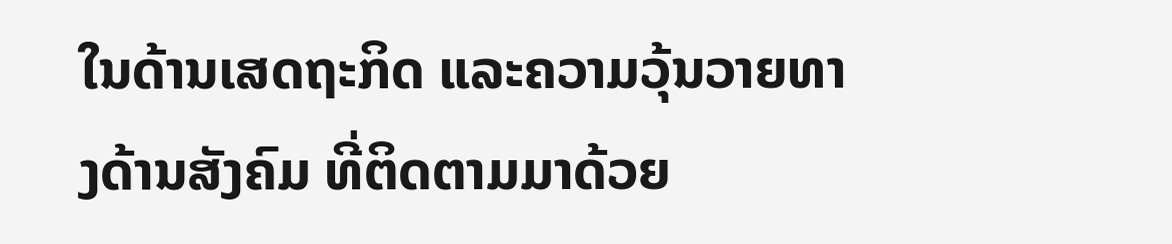ໃນດ້ານເສດຖະກິດ ແລະຄວາມວຸ້ນວາຍທາງດ້ານສັງຄົມ ທີ່ຕິດຕາມມາດ້ວຍ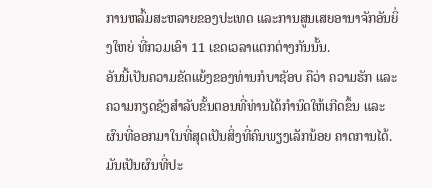ການຫລົ້ມສະຫລາຍຂອງປະເທດ ແລະການສູນເສຍອານາຈັກອັນຍິ່ງໃຫຍ່ ທີ່ກວມເອົາ 11 ເຂດເວລາແຕກຕ່າງກັນນັ້ນ.
ອັນນີ້ເປັນຄວາມຂັດແຍ້ງຂອງທ່ານກໍບາຊັອບ ຄືວ່າ ຄວາມຮັກ ແລະຄວາມກຽດຊັງສຳລັບຂັ້ນຕອນທີ່ທ່ານໄດ້ກຳນົດໃຫ້ເກີດຂຶ້ນ ແລະຜົນທີ່ອອກມາໃນທີ່ສຸດເປັນສິ່ງທີ່ຄົນພຽງເລັກນ້ອຍ ຄາດການໄດ້. ມັນເປັນຜົນທີ່ປະ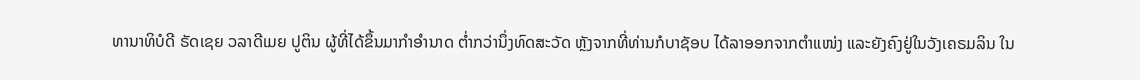ທານາທິບໍດີ ຣັດເຊຍ ວລາດີເມຍ ປູຕິນ ຜູ້ທີ່ໄດ້ຂຶ້ນມາກຳອຳນາດ ຕ່ຳກວ່ານຶ່ງທົດສະວັດ ຫຼັງຈາກທີ່ທ່ານກໍບາຊັອບ ໄດ້ລາອອກຈາກຕຳແໜ່ງ ແລະຍັງຄົງຢູ່ໃນວັງເຄຣມລິນ ໃນ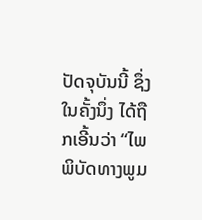ປັດຈຸບັນນີ້ ຊຶ່ງໃນຄັ້ງນຶ່ງ ໄດ້ຖືກເອີ້ນວ່າ “ໄພພິບັດທາງພູມ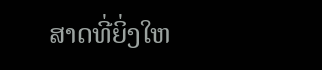ສາດທີ່ຍິ່ງໃຫ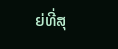ຍ່ທີ່ສຸ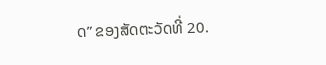ດ” ຂອງສັດຕະວັດທີ່ 20.